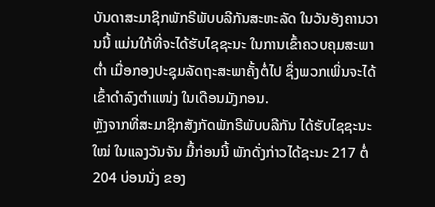ບັນດາສະມາຊິກພັກຣີພັບບລີກັນສະຫະລັດ ໃນວັນອັງຄານວານນີ້ ແມ່ນໃກ້ທີ່ຈະໄດ້ຮັບໄຊຊະນະ ໃນການເຂົ້າຄວບຄຸມສະພາຕ່ຳ ເມື່ອກອງປະຊຸມລັດຖະສະພາຄັ້ງຕໍ່ໄປ ຊຶ່ງພວກເພິ່ນຈະໄດ້ເຂົ້າດຳລົງຕຳແໜ່ງ ໃນເດືອນມັງກອນ.
ຫຼັງຈາກທີ່ສະມາຊິກສັງກັດພັກຣີພັບບລີກັນ ໄດ້ຮັບໄຊຊະນະໃໝ່ ໃນແລງວັນຈັນ ມື້ກ່ອນນີ້ ພັກດັ່ງກ່າວໄດ້ຊະນະ 217 ຕໍ່ 204 ບ່ອນນັ່ງ ຂອງ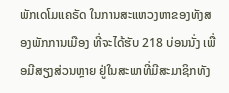ພັກເດໂມແຄຣັດ ໃນການສະແຫວງຫາຂອງທັງສອງພັກການເມືອງ ທີ່ຈະໄດ້ຮັບ 218 ບ່ອນນັ່ງ ເພື່ອມີສຽງສ່ວນຫຼາຍ ຢູ່ໃນສະພາທີ່ມີສະມາຊິກທັງ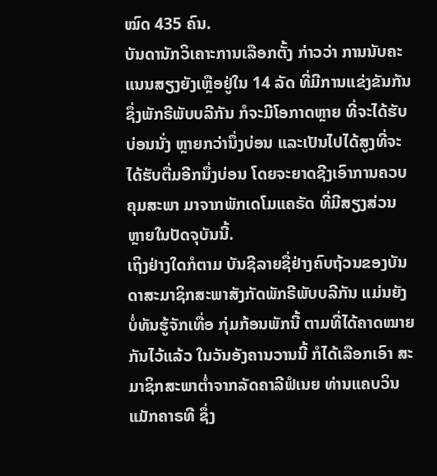ໝົດ 435 ຄົນ.
ບັນດານັກວິເຄາະການເລືອກຕັ້ງ ກ່າວວ່າ ການນັບຄະແນນສຽງຍັງເຫຼືອຢູ່ໃນ 14 ລັດ ທີ່ມີການແຂ່ງຂັນກັນ ຊຶ່ງພັກຣີພັບບລີກັນ ກໍຈະມີໂອກາດຫຼາຍ ທີ່ຈະໄດ້ຮັບບ່ອນນັ່ງ ຫຼາຍກວ່ານຶ່ງບ່ອນ ແລະເປັນໄປໄດ້ສູງທີ່ຈະໄດ້ຮັບຕື່ມອີກນຶ່ງບ່ອນ ໂດຍຈະຍາດຊີງເອົາການຄວບຄຸມສະພາ ມາຈາກພັກເດໂມແຄຣັດ ທີ່ມີສຽງສ່ວນຫຼາຍໃນປັດຈຸບັນນີ້.
ເຖິງຢ່າງໃດກໍຕາມ ບັນຊີລາຍຊື່ຢ່າງຄົບຖ້ວນຂອງບັນດາສະມາຊິກສະພາສັງກັດພັກຣີພັບບລີກັນ ແມ່ນຍັງບໍ່ທັນຮູ້ຈັກເທື່ອ ກຸ່ມກ້ອນພັກນີ້ ຕາມທີ່ໄດ້ຄາດໝາຍກັນໄວ້ແລ້ວ ໃນວັນອັງຄານວານນີ້ ກໍໄດ້ເລືອກເອົາ ສະມາຊິກສະພາຕ່ຳຈາກລັດຄາລີຟໍເນຍ ທ່ານແຄບວິນ ແມັກຄາຣທີ ຊຶ່ງ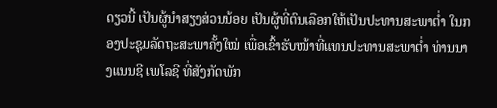ດຽວນີ້ ເປັນຜູ້ນຳສຽງສ່ວນນ້ອຍ ເປັນຜູ້ທີ່ຕົນເລືອກໃຫ້ເປັນປະທານສະພາຕ່ຳ ໃນກອງປະຊຸມລັດຖະສະພາຄັ້ງໃໝ່ ເພື່ອເຂົ້າຮັບໜ້າທີ່ແທນປະທານສະພາຕ່ຳ ທ່ານນາງແນນຊີ ເພໂລຊີ ທີ່ສັງກັດພັກ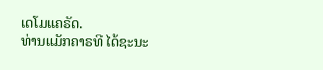ເດໂມແຄຣັດ.
ທ່ານແມັກຄາຣທີ ໄດ້ຊະນະ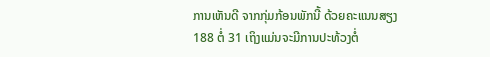ການເຫັນດີ ຈາກກຸ່ມກ້ອນພັກນີ້ ດ້ວຍຄະແນນສຽງ 188 ຕໍ່ 31 ເຖິງແມ່ນຈະມີການປະທ້ວງຕໍ່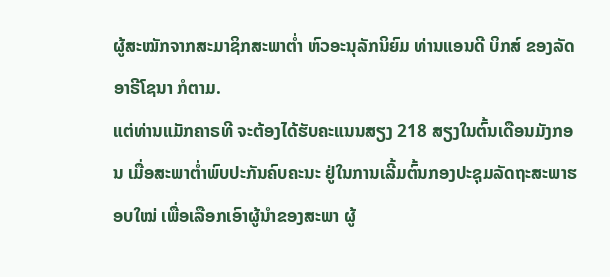ຜູ້ສະໝັກຈາກສະມາຊິກສະພາຕໍ່າ ຫົວອະນຸລັກນິຍົມ ທ່ານແອນດີ ບິກສ໌ ຂອງລັດອາຣີໂຊນາ ກໍຕາມ.
ແຕ່ທ່ານແມັກຄາຣທີ ຈະຕ້ອງໄດ້ຮັບຄະແນນສຽງ 218 ສຽງໃນຕົ້ນເດືອນມັງກອນ ເມື່ອສະພາຕ່ຳພົບປະກັນຄົບຄະນະ ຢູ່ໃນການເລີ້ມຕົ້ນກອງປະຊຸມລັດຖະສະພາຮອບໃໝ່ ເພື່ອເລືອກເອົາຜູ້ນຳຂອງສະພາ ຜູ້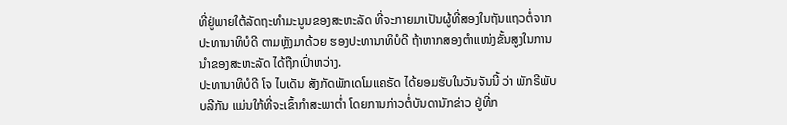ທີ່ຢູ່ພາຍໃຕ້ລັດຖະທຳມະນູນຂອງສະຫະລັດ ທີ່ຈະກາຍມາເປັນຜູ້ທີ່ສອງໃນຖັນແຖວຕໍ່ຈາກປະທານາທິບໍດີ ຕາມຫຼັງມາດ້ວຍ ຮອງປະທານາທິບໍດີ ຖ້າຫາກສອງຕຳແໜ່ງຂັ້ນສູງໃນການນຳຂອງສະຫະລັດ ໄດ້ຖືກເປົ່າຫວ່າງ.
ປະທານາທິບໍດີ ໂຈ ໄບເດັນ ສັງກັດພັກເດໂມແຄຣັດ ໄດ້ຍອມຮັບໃນວັນຈັນນີ້ ວ່າ ພັກຣີພັບບລີກັນ ແມ່ນໃກ້ທີ່ຈະເຂົ້າກຳສະພາຕ່ຳ ໂດຍການກ່າວຕໍ່ບັນດານັກຂ່າວ ຢູ່ທີ່ກ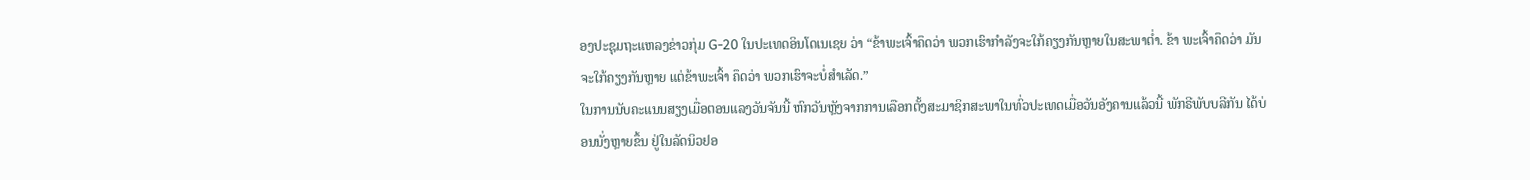ອງປະຊຸມຖະແຫລງຂ່າວກຸ່ມ G-20 ໃນປະເທດອິນໂດເນເຊຍ ວ່າ “ຂ້າພະເຈົ້າຄຶດວ່າ ພວກເຮົາກຳລັງຈະໃກ້ຄຽງກັນຫຼາຍໃນສະພາຕໍ່າ. ຂ້າ ພະເຈົ້າຄຶດວ່າ ມັນຈະໃກ້ຄຽງກັນຫຼາຍ ແຕ່ຂ້າພະເຈົ້າ ຄຶດວ່າ ພວກເຮົາຈະບໍ່ສຳເລັດ.”
ໃນການນັບຄະແນນສຽງເມື່ອຕອນແລງວັນຈັນນີ້ ຫົກວັນຫຼັງຈາກການເລືອກຕັ້ງສະມາຊິກສະພາໃນທົ່ວປະເທດເມື່ອວັນອັງຄານແລ້ວນີ້ ພັກຣີພັບບລີກັນ ໄດ້ບ່ອນນັ່ງຫຼາຍຂຶ້ນ ຢູ່ໃນລັດນິວຢອ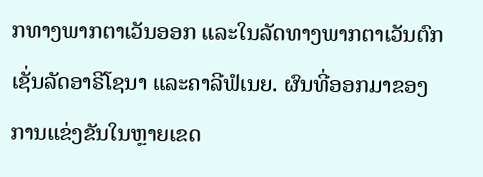ກທາງພາກຕາເວັນອອກ ແລະໃນລັດທາງພາກຕາເວັນຕົກເຊັ່ນລັດອາຣີໂຊນາ ແລະຄາລີຟໍເນຍ. ຜົນທີ່ອອກມາຂອງການແຂ່ງຂັນໃນຫຼາຍເຂດ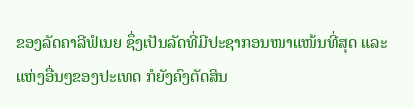ຂອງລັດຄາລີຟໍເນຍ ຊຶ່ງເປັນລັດທີ່ມີປະຊາກອນໜາແໜ້ນທີ່ສຸດ ແລະແຫ່ງອື່ນໆຂອງປະເທດ ກໍຍັງຄົງຕັດສິນ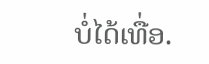ບໍ່ໄດ້ເທື່ອ.